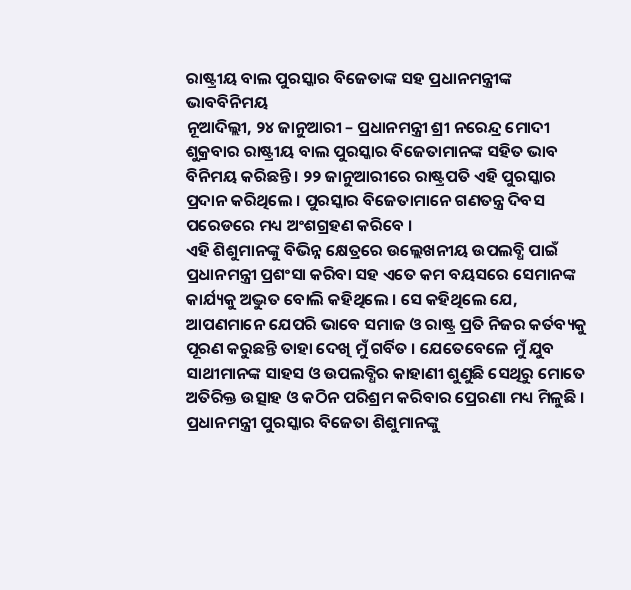ରାଷ୍ଟ୍ରୀୟ ବାଲ ପୁରସ୍କାର ବିଜେତାଙ୍କ ସହ ପ୍ରଧାନମନ୍ତ୍ରୀଙ୍କ ଭାବବିନିମୟ
ନୂଆଦିଲ୍ଲୀ, ୨୪ ଜାନୁଆରୀ – ପ୍ରଧାନମନ୍ତ୍ରୀ ଶ୍ରୀ ନରେନ୍ଦ୍ର ମୋଦୀ ଶୁକ୍ରବାର ରାଷ୍ଟ୍ରୀୟ ବାଲ ପୁରସ୍କାର ବିଜେତାମାନଙ୍କ ସହିତ ଭାବ ବିନିମୟ କରିଛନ୍ତି । ୨୨ ଜାନୁଆରୀରେ ରାଷ୍ଟ୍ରପତି ଏହି ପୁରସ୍କାର ପ୍ରଦାନ କରିଥିଲେ । ପୁରସ୍କାର ବିଜେତାମାନେ ଗଣତନ୍ତ୍ର ଦିବସ ପରେଡରେ ମଧ୍ୟ ଅଂଶଗ୍ରହଣ କରିବେ ।
ଏହି ଶିଶୁମାନଙ୍କୁ ବିଭିନ୍ନ କ୍ଷେତ୍ରରେ ଉଲ୍ଲେଖନୀୟ ଉପଲବ୍ଧି ପାଇଁ ପ୍ରଧାନମନ୍ତ୍ରୀ ପ୍ରଶଂସା କରିବା ସହ ଏତେ କମ ବୟସରେ ସେମାନଙ୍କ କାର୍ଯ୍ୟକୁ ଅଦ୍ଭୁତ ବୋଲି କହିଥିଲେ । ସେ କହିଥିଲେ ଯେ, ଆପଣମାନେ ଯେପରି ଭାବେ ସମାଜ ଓ ରାଷ୍ଟ୍ର ପ୍ରତି ନିଜର କର୍ତବ୍ୟକୁ ପୂରଣ କରୁଛନ୍ତି ତାହା ଦେଖି ମୁଁ ଗର୍ବିତ । ଯେତେବେଳେ ମୁଁ ଯୁବ ସାଥୀମାନଙ୍କ ସାହସ ଓ ଉପଲବ୍ଧିର କାହାଣୀ ଶୁଣୁଛି ସେଥିରୁ ମୋତେ ଅତିରିକ୍ତ ଉତ୍ସାହ ଓ କଠିନ ପରିଶ୍ରମ କରିବାର ପ୍ରେରଣା ମଧ୍ୟ ମିଳୁଛି ।
ପ୍ରଧାନମନ୍ତ୍ରୀ ପୁରସ୍କାର ବିଜେତା ଶିଶୁମାନଙ୍କୁ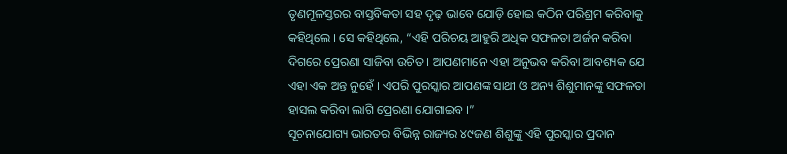ତୃଣମୂଳସ୍ତରର ବାସ୍ତବିକତା ସହ ଦୃଢ଼ ଭାବେ ଯୋଡ଼ି ହୋଇ କଠିନ ପରିଶ୍ରମ କରିବାକୁ କହିଥିଲେ । ସେ କହିଥିଲେ, “ଏହି ପରିଚୟ ଆହୁରି ଅଧିକ ସଫଳତା ଅର୍ଜନ କରିବା ଦିଗରେ ପ୍ରେରଣା ସାଜିବା ଉଚିତ । ଆପଣମାନେ ଏହା ଅନୁଭବ କରିବା ଆବଶ୍ୟକ ଯେ ଏହା ଏକ ଅନ୍ତ ନୁହେଁ । ଏପରି ପୁରସ୍କାର ଆପଣଙ୍କ ସାଥୀ ଓ ଅନ୍ୟ ଶିଶୁମାନଙ୍କୁ ସଫଳତା ହାସଲ କରିବା ଲାଗି ପ୍ରେରଣା ଯୋଗାଇବ ।”
ସୂଚନାଯୋଗ୍ୟ ଭାରତର ବିଭିନ୍ନ ରାଜ୍ୟର ୪୯ଜଣ ଶିଶୁଙ୍କୁ ଏହି ପୁରସ୍କାର ପ୍ରଦାନ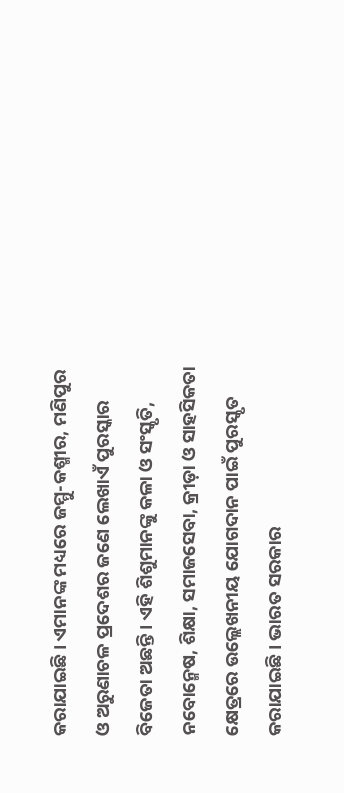କରାଯାଇଛି । ଏମାନଙ୍କ ମଧ୍ୟରେ ଜମ୍ମୁ-କଶ୍ମୀର, ମଣିପୁର ଓ ଅରୁଣାଚଳ ପ୍ରଦେଶର ଜଣେ ଲେଖାଏଁ ପୁରସ୍କାର ବିଜେତା ଅଛନ୍ତି । ଏହି ଶିଶୁମାନଙ୍କୁ କଳା ଓ ସଂସ୍କୃତି, ନବୋନ୍ମେଷ, ଶିକ୍ଷା, ସମାଜସେବା, କ୍ରୀଡ଼ା ଓ ସାହସିକତା କ୍ଷେତ୍ରରେ ଉଲ୍ଲେଖନୀୟ ଯୋଗଦାନ ପାଇଁ ପୁରସ୍କୃତ କରାଯାଇଛି । ଭାରତ ସରକାର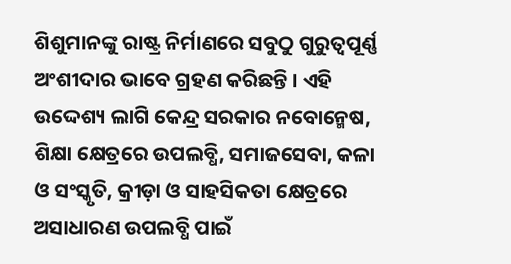ଶିଶୁମାନଙ୍କୁ ରାଷ୍ଟ୍ର ନିର୍ମାଣରେ ସବୁଠୁ ଗୁରୁତ୍ୱପୂର୍ଣ୍ଣ ଅଂଶୀଦାର ଭାବେ ଗ୍ରହଣ କରିଛନ୍ତି । ଏହି ଉଦ୍ଦେଶ୍ୟ ଲାଗି କେନ୍ଦ୍ର ସରକାର ନବୋନ୍ମେଷ, ଶିକ୍ଷା କ୍ଷେତ୍ରରେ ଉପଲବ୍ଧି, ସମାଜସେବା, କଳା ଓ ସଂସ୍କୃତି, କ୍ରୀଡ଼ା ଓ ସାହସିକତା କ୍ଷେତ୍ରରେ ଅସାଧାରଣ ଉପଲବ୍ଧି ପାଇଁ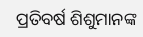ପ୍ରତିବର୍ଷ ଶିଶୁମାନଙ୍କ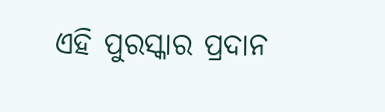ଏହି ପୁରସ୍କାର ପ୍ରଦାନ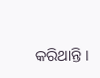କରିଥାନ୍ତି ।